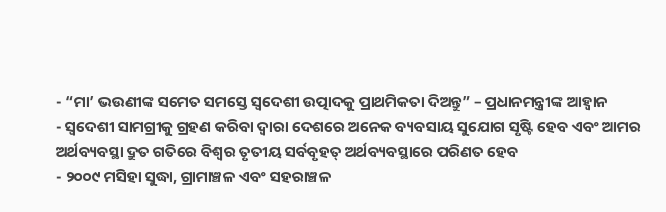- “ମା’ ଭଉଣୀଙ୍କ ସମେତ ସମସ୍ତେ ସ୍ୱଦେଶୀ ଉତ୍ପାଦକୁ ପ୍ରାଥମିକତା ଦିଅନ୍ତୁ” – ପ୍ରଧାନମନ୍ତ୍ରୀଙ୍କ ଆହ୍ୱାନ
- ସ୍ୱଦେଶୀ ସାମଗ୍ରୀକୁ ଗ୍ରହଣ କରିବା ଦ୍ୱାରା ଦେଶରେ ଅନେକ ବ୍ୟବସାୟ ସୁଯୋଗ ସୃଷ୍ଟି ହେବ ଏବଂ ଆମର ଅର୍ଥବ୍ୟବସ୍ଥା ଦ୍ରୁତ ଗତିରେ ବିଶ୍ୱର ତୃତୀୟ ସର୍ବବୃହତ୍ ଅର୍ଥବ୍ୟବସ୍ଥାରେ ପରିଣତ ହେବ
- ୨୦୦୯ ମସିହା ସୁଦ୍ଧା, ଗ୍ରାମାଞ୍ଚଳ ଏବଂ ସହରାଞ୍ଚଳ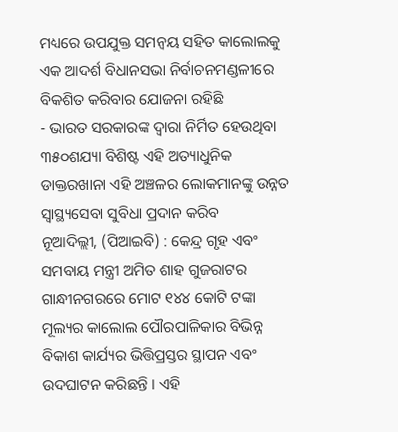ମଧ୍ୟରେ ଉପଯୁକ୍ତ ସମନ୍ୱୟ ସହିତ କାଲୋଲକୁ ଏକ ଆଦର୍ଶ ବିଧାନସଭା ନିର୍ବାଚନମଣ୍ଡଳୀରେ ବିକଶିତ କରିବାର ଯୋଜନା ରହିଛି
- ଭାରତ ସରକାରଙ୍କ ଦ୍ୱାରା ନିର୍ମିତ ହେଉଥିବା ୩୫୦ଶଯ୍ୟା ବିଶିଷ୍ଟ ଏହି ଅତ୍ୟାଧୁନିକ ଡାକ୍ତରଖାନା ଏହି ଅଞ୍ଚଳର ଲୋକମାନଙ୍କୁ ଉନ୍ନତ ସ୍ୱାସ୍ଥ୍ୟସେବା ସୁବିଧା ପ୍ରଦାନ କରିବ
ନୂଆଦିଲ୍ଲୀ, (ପିଆଇବି) : କେନ୍ଦ୍ର ଗୃହ ଏବଂ ସମବାୟ ମନ୍ତ୍ରୀ ଅମିତ ଶାହ ଗୁଜରାଟର ଗାନ୍ଧୀନଗରରେ ମୋଟ ୧୪୪ କୋଟି ଟଙ୍କା ମୂଲ୍ୟର କାଲୋଲ ପୌରପାଳିକାର ବିଭିନ୍ନ ବିକାଶ କାର୍ଯ୍ୟର ଭିତ୍ତିପ୍ରସ୍ତର ସ୍ଥାପନ ଏବଂ ଉଦଘାଟନ କରିଛନ୍ତି । ଏହି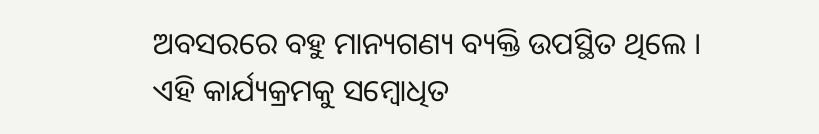ଅବସରରେ ବହୁ ମାନ୍ୟଗଣ୍ୟ ବ୍ୟକ୍ତି ଉପସ୍ଥିତ ଥିଲେ । ଏହି କାର୍ଯ୍ୟକ୍ରମକୁ ସମ୍ବୋଧିତ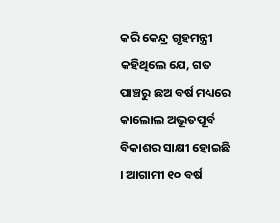କରି କେନ୍ଦ୍ର ଗୃହମନ୍ତ୍ରୀ କହିଥିଲେ ଯେ, ଗତ ପାଞ୍ଚରୁ ଛଅ ବର୍ଷ ମଧ୍ୟରେ କାଲୋଲ ଅଭୂତପୂର୍ବ ବିକାଶର ସାକ୍ଷୀ ହୋଇଛି । ଆଗାମୀ ୧୦ ବର୍ଷ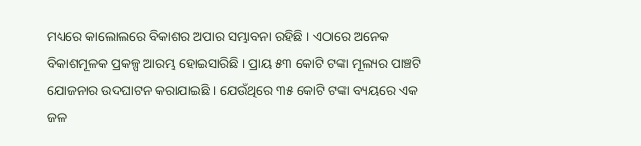ମଧ୍ୟରେ କାଲୋଲରେ ବିକାଶର ଅପାର ସମ୍ଭାବନା ରହିଛି । ଏଠାରେ ଅନେକ ବିକାଶମୂଳକ ପ୍ରକଳ୍ପ ଆରମ୍ଭ ହୋଇସାରିଛି । ପ୍ରାୟ ୫୩ କୋଟି ଟଙ୍କା ମୂଲ୍ୟର ପାଞ୍ଚଟି ଯୋଜନାର ଉଦଘାଟନ କରାଯାଇଛି । ଯେଉଁଥିରେ ୩୫ କୋଟି ଟଙ୍କା ବ୍ୟୟରେ ଏକ ଜଳ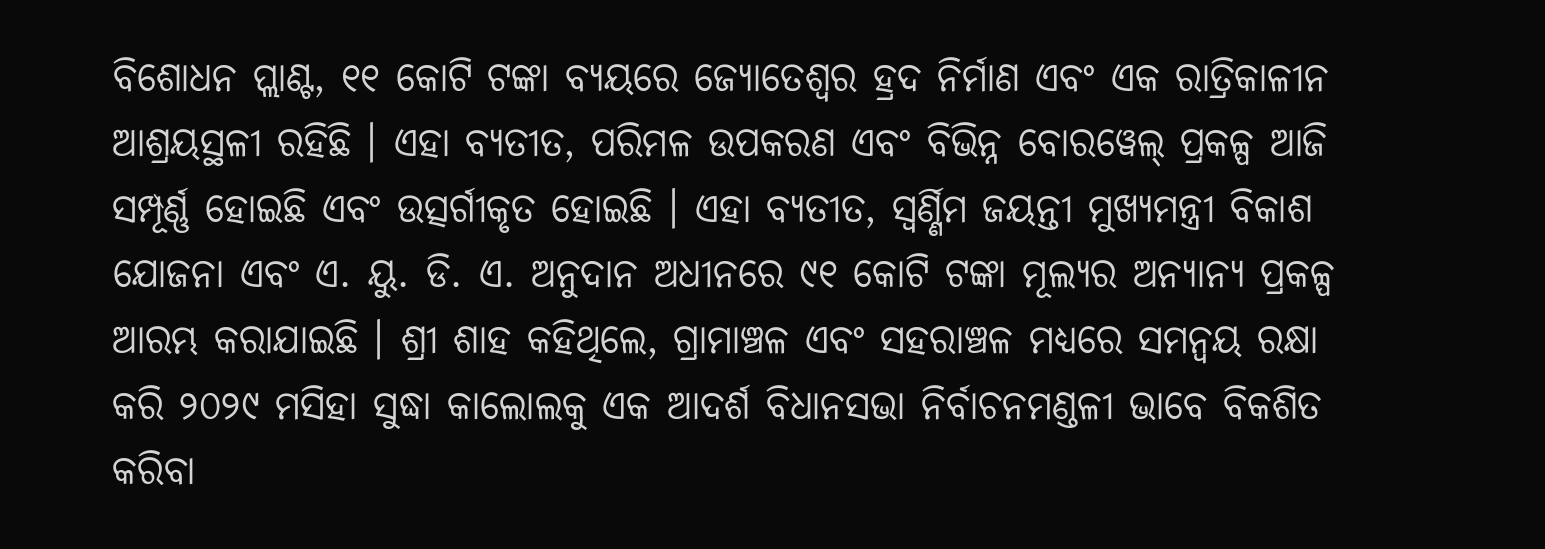ବିଶୋଧନ ପ୍ଲାଣ୍ଟ, ୧୧ କୋଟି ଟଙ୍କା ବ୍ୟୟରେ ଜ୍ୟୋତେଶ୍ୱର ହ୍ରଦ ନିର୍ମାଣ ଏବଂ ଏକ ରାତ୍ରିକାଳୀନ ଆଶ୍ରୟସ୍ଥଳୀ ରହିଛି । ଏହା ବ୍ୟତୀତ, ପରିମଳ ଉପକରଣ ଏବଂ ବିଭିନ୍ନ ବୋରୱେଲ୍ ପ୍ରକଳ୍ପ ଆଜି ସମ୍ପୂର୍ଣ୍ଣ ହୋଇଛି ଏବଂ ଉତ୍ସର୍ଗୀକୃତ ହୋଇଛି । ଏହା ବ୍ୟତୀତ, ସ୍ୱର୍ଣ୍ଣିମ ଜୟନ୍ତୀ ମୁଖ୍ୟମନ୍ତ୍ରୀ ବିକାଶ ଯୋଜନା ଏବଂ ଏ. ୟୁ. ଡି. ଏ. ଅନୁଦାନ ଅଧୀନରେ ୯୧ କୋଟି ଟଙ୍କା ମୂଲ୍ୟର ଅନ୍ୟାନ୍ୟ ପ୍ରକଳ୍ପ ଆରମ୍ଭ କରାଯାଇଛି । ଶ୍ରୀ ଶାହ କହିଥିଲେ, ଗ୍ରାମାଞ୍ଚଳ ଏବଂ ସହରାଞ୍ଚଳ ମଧ୍ୟରେ ସମନ୍ୱୟ ରକ୍ଷା କରି ୨୦୨୯ ମସିହା ସୁଦ୍ଧା କାଲୋଲକୁ ଏକ ଆଦର୍ଶ ବିଧାନସଭା ନିର୍ବାଚନମଣ୍ଡଳୀ ଭାବେ ବିକଶିତ କରିବା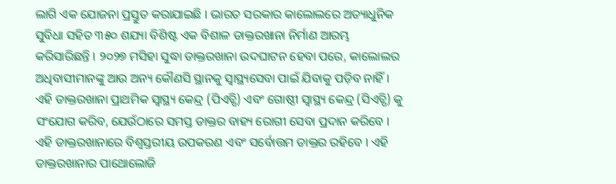ଲାଗି ଏକ ଯୋଜନା ପ୍ରସ୍ତୁତ କରାଯାଇଛି । ଭାରତ ସରକାର କାଲୋଲରେ ଅତ୍ୟାଧୁନିକ ସୁବିଧା ସହିତ ୩୫୦ ଶଯ୍ୟା ବିଶିଷ୍ଟ ଏକ ବିଶାଳ ଡାକ୍ତରଖାନା ନିର୍ମାଣ ଆରମ୍ଭ କରିସାରିଛନ୍ତି । ୨୦୨୭ ମସିହା ସୁଦ୍ଧା ଡାକ୍ତରଖାନା ଉଦଘାଟନ ହେବା ପରେ, କାଲୋଲର ଅଧିବାସୀମାନଙ୍କୁ ଆଉ ଅନ୍ୟ କୌଣସି ସ୍ଥାନକୁ ସ୍ୱାସ୍ଥ୍ୟସେବା ପାଇଁ ଯିବାକୁ ପଡ଼ିବ ନାହିଁ । ଏହି ଡାକ୍ତରଖାନା ପ୍ରାଥମିକ ସ୍ୱାସ୍ଥ୍ୟ କେନ୍ଦ୍ର (ପିଏଚ୍ସି) ଏବଂ ଗୋଷ୍ଠୀ ସ୍ୱାସ୍ଥ୍ୟ କେନ୍ଦ୍ର (ସିଏଚ୍ସି) କୁ ସଂଯୋଗ କରିବ, ଯେଉଁଠାରେ ସମସ୍ତ ଡାକ୍ତର ବାହ୍ୟ ରୋଗୀ ସେବା ପ୍ରଦାନ କରିବେ । ଏହି ଡାକ୍ତରଖାନାରେ ବିଶ୍ୱସ୍ତରୀୟ ଉପକରଣ ଏବଂ ସର୍ବୋତ୍ତମ ଡାକ୍ତର ରହିବେ । ଏହି ଡାକ୍ତରଖାନାର ପାଥୋଲୋଜି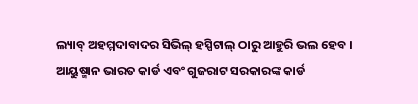ଲ୍ୟାବ୍ ଅହମ୍ମଦାବାଦର ସିଭିଲ୍ ହସ୍ପିଟାଲ୍ ଠାରୁ ଆହୁରି ଭଲ ହେବ । ଆୟୁଷ୍ମାନ ଭାରତ କାର୍ଡ ଏବଂ ଗୁଜରାଟ ସରକାରଙ୍କ କାର୍ଡ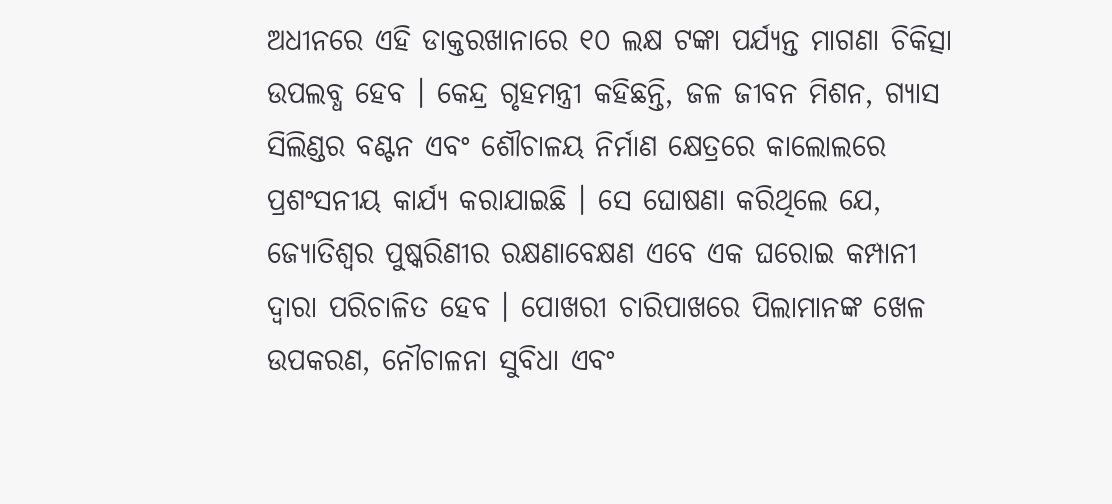ଅଧୀନରେ ଏହି ଡାକ୍ତରଖାନାରେ ୧୦ ଲକ୍ଷ ଟଙ୍କା ପର୍ଯ୍ୟନ୍ତ ମାଗଣା ଚିକିତ୍ସା ଉପଲବ୍ଧ ହେବ । କେନ୍ଦ୍ର ଗୃହମନ୍ତ୍ରୀ କହିଛନ୍ତି, ଜଳ ଜୀବନ ମିଶନ, ଗ୍ୟାସ ସିଲିଣ୍ଡର ବଣ୍ଟନ ଏବଂ ଶୌଚାଳୟ ନିର୍ମାଣ କ୍ଷେତ୍ରରେ କାଲୋଲରେ ପ୍ରଶଂସନୀୟ କାର୍ଯ୍ୟ କରାଯାଇଛି । ସେ ଘୋଷଣା କରିଥିଲେ ଯେ, ଜ୍ୟୋତିଶ୍ୱର ପୁଷ୍କରିଣୀର ରକ୍ଷଣାବେକ୍ଷଣ ଏବେ ଏକ ଘରୋଇ କମ୍ପାନୀ ଦ୍ୱାରା ପରିଚାଳିତ ହେବ । ପୋଖରୀ ଚାରିପାଖରେ ପିଲାମାନଙ୍କ ଖେଳ ଉପକରଣ, ନୌଚାଳନା ସୁବିଧା ଏବଂ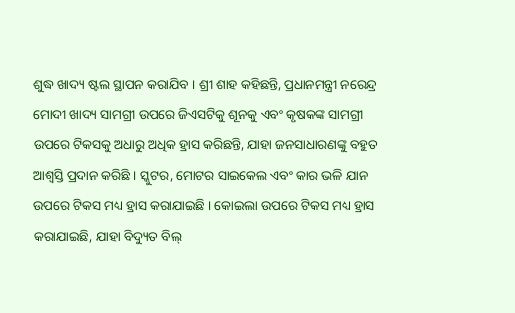ଶୁଦ୍ଧ ଖାଦ୍ୟ ଷ୍ଟଲ ସ୍ଥାପନ କରାଯିବ । ଶ୍ରୀ ଶାହ କହିଛନ୍ତି, ପ୍ରଧାନମନ୍ତ୍ରୀ ନରେନ୍ଦ୍ର ମୋଦୀ ଖାଦ୍ୟ ସାମଗ୍ରୀ ଉପରେ ଜିଏସଟିକୁ ଶୂନକୁ ଏବଂ କୃଷକଙ୍କ ସାମଗ୍ରୀ ଉପରେ ଟିକସକୁ ଅଧାରୁ ଅଧିକ ହ୍ରାସ କରିଛନ୍ତି, ଯାହା ଜନସାଧାରଣଙ୍କୁ ବହୁତ ଆଶ୍ୱସ୍ତି ପ୍ରଦାନ କରିଛି । ସ୍କୁଟର, ମୋଟର ସାଇକେଲ ଏବଂ କାର ଭଳି ଯାନ ଉପରେ ଟିକସ ମଧ୍ୟ ହ୍ରାସ କରାଯାଇଛି । କୋଇଲା ଉପରେ ଟିକସ ମଧ୍ୟ ହ୍ରାସ କରାଯାଇଛି, ଯାହା ବିଦ୍ୟୁତ ବିଲ୍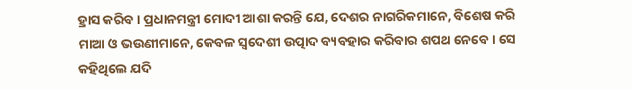ହ୍ରାସ କରିବ । ପ୍ରଧାନମନ୍ତ୍ରୀ ମୋଦୀ ଆଶା କରନ୍ତି ଯେ, ଦେଶର ନାଗରିକମାନେ, ବିଶେଷ କରି ମାଆ ଓ ଭଉଣୀମାନେ, କେବଳ ସ୍ୱଦେଶୀ ଉତ୍ପାଦ ବ୍ୟବହାର କରିବାର ଶପଥ ନେବେ । ସେ କହିଥିଲେ ଯଦି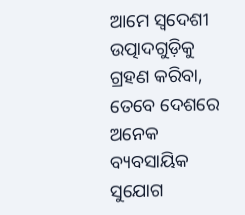ଆମେ ସ୍ୱଦେଶୀ ଉତ୍ପାଦଗୁଡ଼ିକୁ ଗ୍ରହଣ କରିବା, ତେବେ ଦେଶରେ ଅନେକ ବ୍ୟବସାୟିକ ସୁଯୋଗ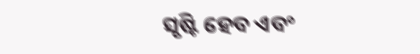ସୃଷ୍ଟି ହେବ ଏବଂ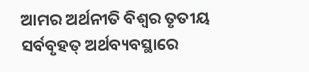ଆମର ଅର୍ଥନୀତି ବିଶ୍ୱର ତୃତୀୟ ସର୍ବବୃହତ୍ ଅର୍ଥବ୍ୟବସ୍ଥାରେ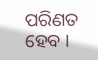ପରିଣତ ହେବ ।